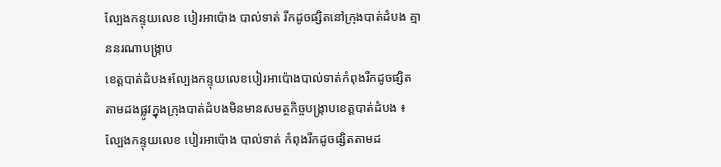ល្បែងកន្ទុយលេខ បៀរអាប៉ោង បាល់ទាត់ រីកដូចផ្សិតនៅក្រុងបាត់ដំបង គ្មាននរណាបង្ក្រាប
ខេត្តបាត់ដំបង៖ល្បែងកន្ទុយលេខបៀរអាប៉ោងបាល់ទាត់កំពុងរីកដូចផ្សិតតាមដងផ្លូវក្នុងក្រុងបាត់ដំបងមិនមានសមត្ថកិច្ចបង្ក្រាបខេត្តបាត់ដំបង ៖ ល្បែងកន្ទុយលេខ បៀរអាប៉ោង បាល់ទាត់ កំពុងរីកដូចផ្សិតតាមដ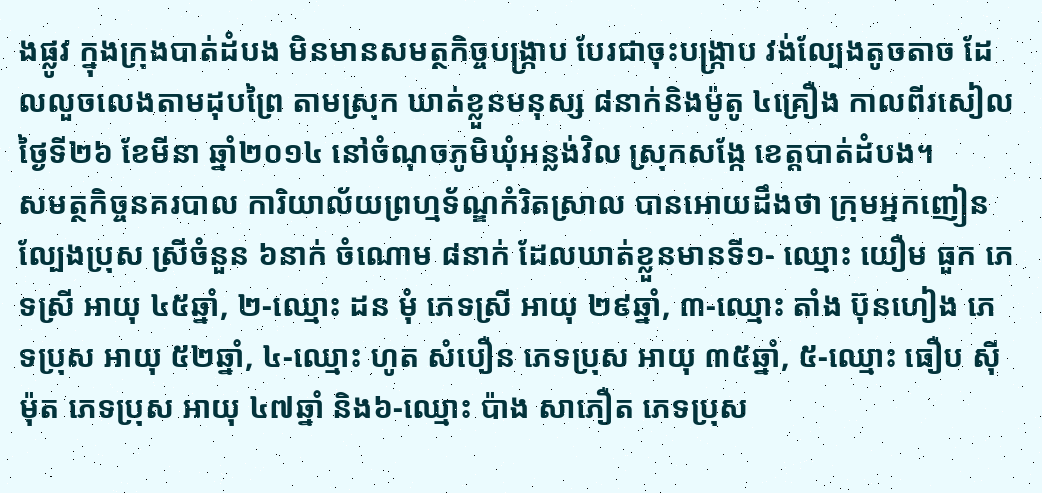ងផ្លូវ ក្នុងក្រុងបាត់ដំបង មិនមានសមត្ថកិច្ចបង្ក្រាប បែរជាចុះបង្ក្រាប វង់ល្បែងតូចតាច ដែលលួចលេងតាមដុបព្រៃ តាមស្រុក ឃាត់ខ្លួនមនុស្ស ៨នាក់និងម៉ូតូ ៤គ្រឿង កាលពីរសៀលថ្ងៃទី២៦ ខែមីនា ឆ្នាំ២០១៤ នៅចំណុចភូមិឃុំអន្លង់វិល ស្រុកសង្កែ ខេត្តបាត់ដំបង។
សមត្ថកិច្ចនគរបាល ការិយាល័យព្រហ្មទ័ណ្ឌកំរិតស្រាល បានអោយដឹងថា ក្រុមអ្នកញៀនល្បែងប្រុស ស្រីចំនួន ៦នាក់ ចំណោម ៨នាក់ ដែលឃាត់ខ្លួនមានទី១- ឈ្មោះ យឿម ធួក ភេទស្រី អាយុ ៤៥ឆ្នាំ, ២-ឈ្មោះ ដន មុំ ភេទស្រី អាយុ ២៩ឆ្នាំ, ៣-ឈ្មោះ តាំង ប៊ុនហៀង ភេទប្រុស អាយុ ៥២ឆ្នាំ, ៤-ឈ្មោះ ហូត សំបឿន ភេទប្រុស អាយុ ៣៥ឆ្នាំ, ៥-ឈ្មោះ ធឿប ស៊ីម៉ុត ភេទប្រុស អាយុ ៤៧ឆ្នាំ និង៦-ឈ្មោះ ប៉ាង សាភឿត ភេទប្រុស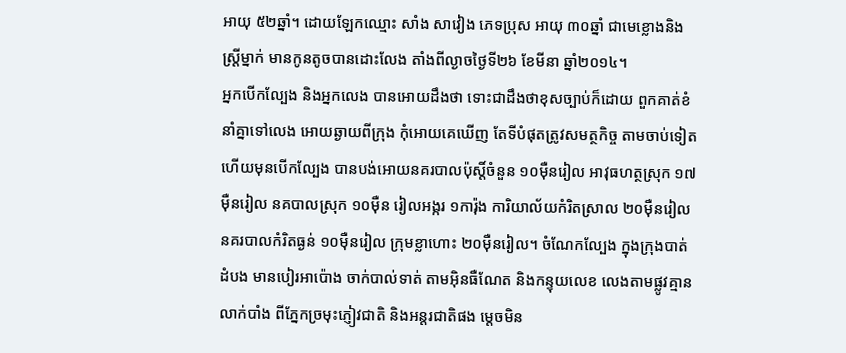អាយុ ៥២ឆ្នាំ។ ដោយឡែកឈ្មោះ សាំង សាវៀង ភេទប្រុស អាយុ ៣០ឆ្នាំ ជាមេខ្លោងនិងស្ត្រីម្នាក់ មានកូនតូចបានដោះលែង តាំងពីល្ងាចថ្ងៃទី២៦ ខែមីនា ឆ្នាំ២០១៤។
អ្នកបើកល្បែង និងអ្នកលេង បានអោយដឹងថា ទោះជាដឹងថាខុសច្បាប់ក៏ដោយ ពួកគាត់ខំនាំគ្នាទៅលេង អោយឆ្ងាយពីក្រុង កុំអោយគេឃើញ តែទីបំផុតត្រូវសមត្ថកិច្ច តាមចាប់ទៀត ហើយមុនបើកល្បែង បានបង់អោយនគរបាលប៉ុស្តិ៍ចំនួន ១០ម៉ឺនរៀល អាវុធហត្ថស្រុក ១៧ម៉ឺនរៀល នគបាលស្រុក ១០ម៉ឺន រៀលអង្ករ ១ការ៉ុង ការិយាល័យកំរិតស្រាល ២០ម៉ឺនរៀលនគរបាលកំរិតធ្ងន់ ១០ម៉ឺនរៀល ក្រុមខ្លាហោះ ២០ម៉ឺនរៀល។ ចំណែកល្បែង ក្នុងក្រុងបាត់ដំបង មានបៀរអាប៉ោង ចាក់បាល់ទាត់ តាមអ៊ិនធឺណែត និងកន្ទុយលេខ លេងតាមផ្លូវគ្មានលាក់បាំង ពីភ្នែកច្រមុះភ្ញៀវជាតិ និងអន្តរជាតិផង ម្តេចមិន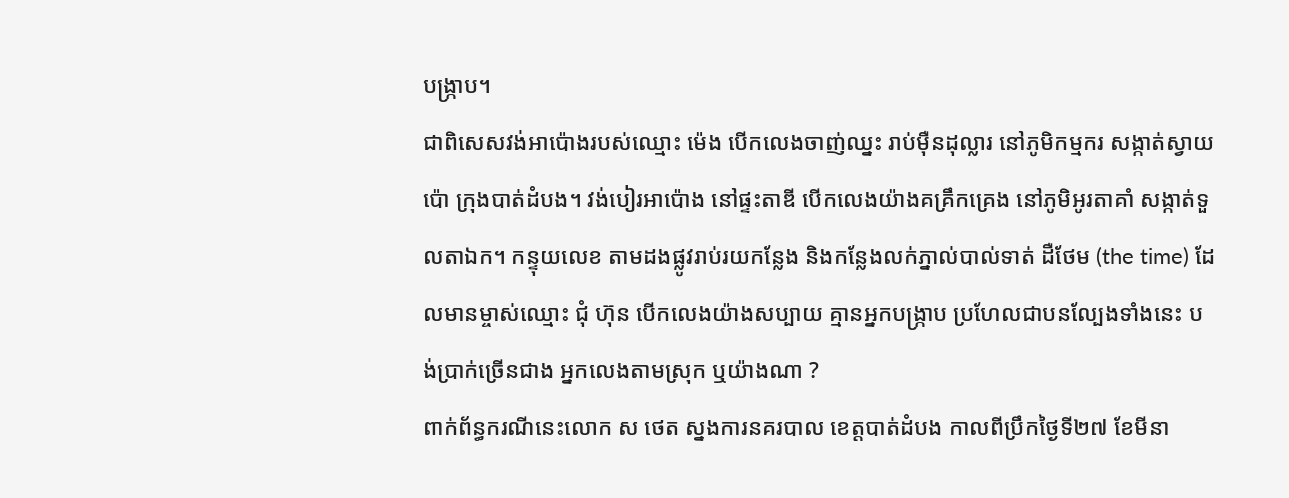បង្ក្រាប។
ជាពិសេសវង់អាប៉ោងរបស់ឈ្មោះ ម៉េង បើកលេងចាញ់ឈ្នះ រាប់ម៉ឺនដុល្លារ នៅភូមិកម្មករ សង្កាត់ស្វាយប៉ោ ក្រុងបាត់ដំបង។ វង់បៀរអាប៉ោង នៅផ្ទះតាឌី បើកលេងយ៉ាងគគ្រឹកគ្រេង នៅភូមិអូរតាគាំ សង្កាត់ទួលតាឯក។ កន្ទុយលេខ តាមដងផ្លូវរាប់រយកន្លែង និងកន្លែងលក់ភ្នាល់បាល់ទាត់ ដឺថែម (the time) ដែលមានម្ចាស់ឈ្មោះ ជុំ ហ៊ុន បើកលេងយ៉ាងសប្បាយ គ្មានអ្នកបង្ក្រាប ប្រហែលជាបនល្បែងទាំងនេះ បង់ប្រាក់ច្រើនជាង អ្នកលេងតាមស្រុក ឬយ៉ាងណា ?
ពាក់ព័ន្ធករណីនេះលោក ស ថេត ស្នងការនគរបាល ខេត្តបាត់ដំបង កាលពីប្រឹកថ្ងៃទី២៧ ខែមីនា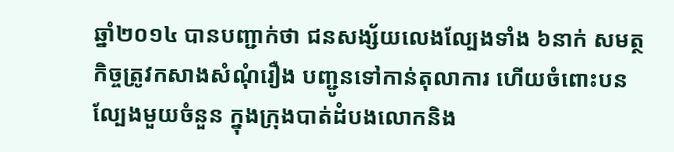ឆ្នាំ២០១៤ បានបញ្ជាក់ថា ជនសង្ស័យលេងល្បែងទាំង ៦នាក់ សមត្ថកិច្ចត្រូវកសាងសំណុំរឿង បញ្ជូនទៅកាន់តុលាការ ហើយចំពោះបនល្បែងមួយចំនួន ក្នុងក្រុងបាត់ដំបងលោកនិង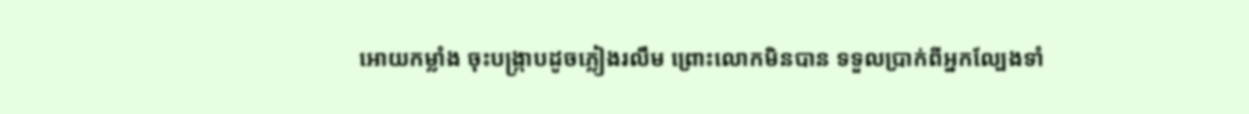អោយកម្លាំង ចុះបង្ក្រាបដូចភ្លៀងរលឹម ព្រោះលោកមិនបាន ទទួលប្រាក់ពីអ្នកល្បែងទាំ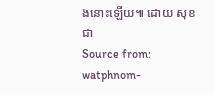ងនោះឡើយ៕ ដោយ សុខជា
Source from: watphnom-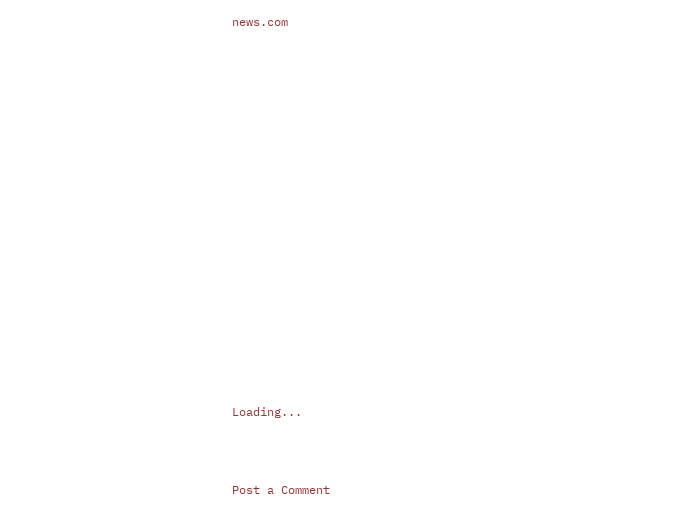news.com
























Loading...




Post a Comment